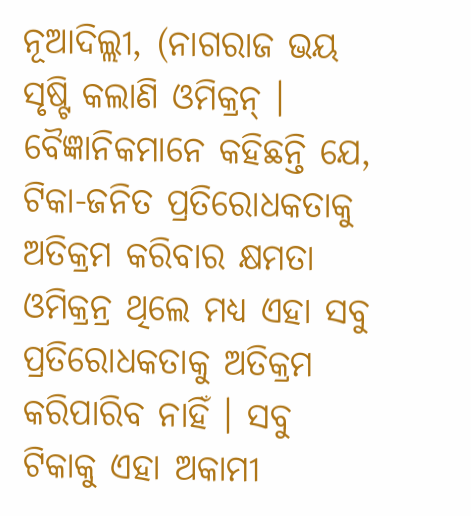ନୂଆଦିଲ୍ଲୀ, (ନାଗରାଜ ଭୟ ସୃଷ୍ଟି କଲାଣି ଓମିକ୍ରନ୍ । ବୈଜ୍ଞାନିକମାନେ କହିଛନ୍ତି ଯେ, ଟିକା-ଜନିତ ପ୍ରତିରୋଧକତାକୁ ଅତିକ୍ରମ କରିବାର କ୍ଷମତା ଓମିକ୍ରନ୍ର ଥିଲେ ମଧ୍ୟ ଏହା ସବୁ ପ୍ରତିରୋଧକତାକୁ ଅତିକ୍ରମ କରିପାରିବ ନାହିଁ । ସବୁ ଟିକାକୁ ଏହା ଅକାମୀ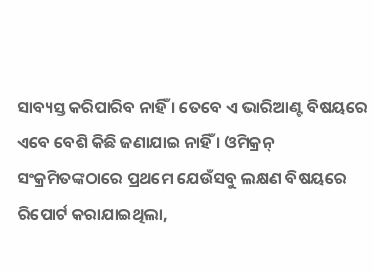ସାବ୍ୟସ୍ତ କରିପାରିବ ନାହିଁ । ତେବେ ଏ ଭାରିଆଣ୍ଟ ବିଷୟରେ ଏବେ ବେଶି କିଛି ଜଣାଯାଇ ନାହିଁ । ଓମିକ୍ରନ୍ ସଂକ୍ରମିତଙ୍କଠାରେ ପ୍ରଥମେ ଯେଉଁସବୁ ଲକ୍ଷଣ ବିଷୟରେ ରିପୋର୍ଟ କରାଯାଇଥିଲା,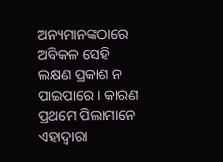ଅନ୍ୟମାନଙ୍କଠାରେ ଅବିକଳ ସେହି ଲକ୍ଷଣ ପ୍ରକାଶ ନ ପାଇପାରେ । କାରଣ ପ୍ରଥମେ ପିଲାମାନେ ଏହାଦ୍ୱାରା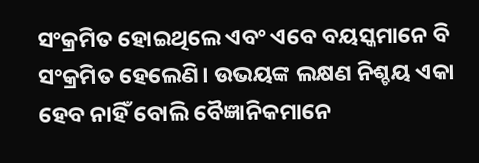ସଂକ୍ରମିତ ହୋଇଥିଲେ ଏବଂ ଏବେ ବୟସ୍କମାନେ ବି ସଂକ୍ରମିତ ହେଲେଣି। ଉଭୟଙ୍କ ଲକ୍ଷଣ ନିଶ୍ଚୟ ଏକା ହେବ ନାହିଁ ବୋଲି ବୈଜ୍ଞାନିକମାନେ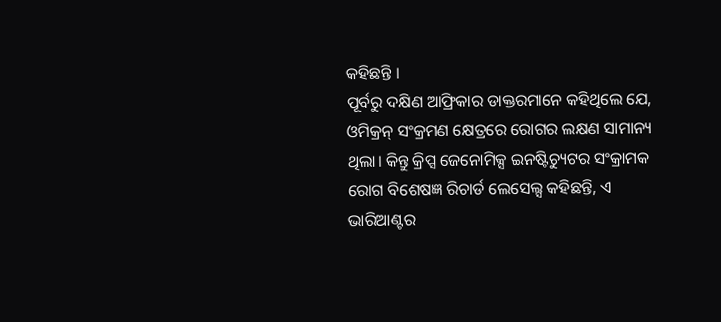କହିଛନ୍ତି ।
ପୂର୍ବରୁ ଦକ୍ଷିଣ ଆଫ୍ରିକାର ଡାକ୍ତରମାନେ କହିଥିଲେ ଯେ, ଓମିକ୍ରନ୍ ସଂକ୍ରମଣ କ୍ଷେତ୍ରରେ ରୋଗର ଲକ୍ଷଣ ସାମାନ୍ୟ ଥିଲା। କିନ୍ତୁ କ୍ରିପ୍ସ ଜେନୋମିକ୍ସ ଇନଷ୍ଟିଚ୍ୟୁଟର ସଂକ୍ରାମକ ରୋଗ ବିଶେଷଜ୍ଞ ରିଚାର୍ଡ ଲେସେଲ୍ସ କହିଛନ୍ତି, ଏ ଭାରିଆଣ୍ଟର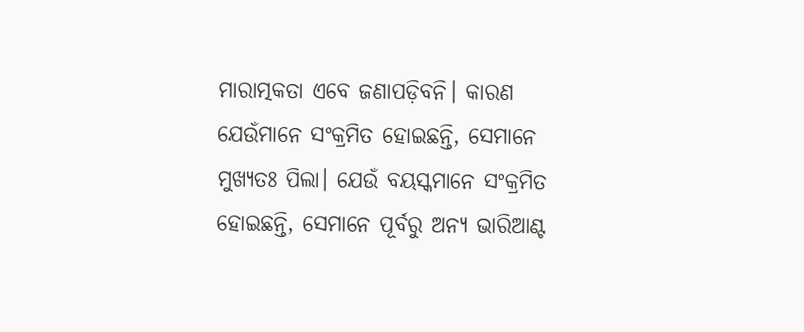ମାରାତ୍ମକତା ଏବେ ଜଣାପଡ଼ିବନି। କାରଣ ଯେଉଁମାନେ ସଂକ୍ରମିତ ହୋଇଛନ୍ତି, ସେମାନେ ମୁଖ୍ୟତଃ ପିଲା। ଯେଉଁ ବୟସ୍କମାନେ ସଂକ୍ରମିତ ହୋଇଛନ୍ତି, ସେମାନେ ପୂର୍ବରୁ ଅନ୍ୟ ଭାରିଆଣ୍ଟ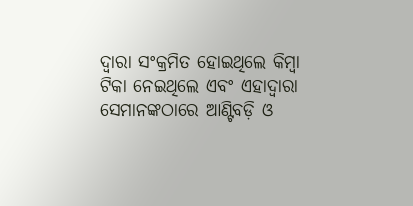ଦ୍ୱାରା ସଂକ୍ରମିତ ହୋଇଥିଲେ କିମ୍ବା ଟିକା ନେଇଥିଲେ ଏବଂ ଏହାଦ୍ୱାରା ସେମାନଙ୍କଠାରେ ଆଣ୍ଟିବଡ଼ି ଓ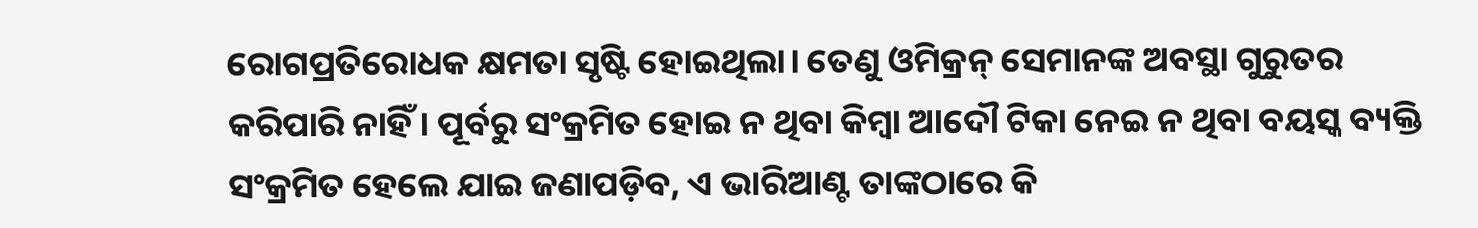ରୋଗପ୍ରତିରୋଧକ କ୍ଷମତା ସୃଷ୍ଟି ହୋଇଥିଲା। ତେଣୁ ଓମିକ୍ରନ୍ ସେମାନଙ୍କ ଅବସ୍ଥା ଗୁରୁତର କରିପାରି ନାହିଁ। ପୂର୍ବରୁ ସଂକ୍ରମିତ ହୋଇ ନ ଥିବା କିମ୍ବା ଆଦୌ ଟିକା ନେଇ ନ ଥିବା ବୟସ୍କ ବ୍ୟକ୍ତି ସଂକ୍ରମିତ ହେଲେ ଯାଇ ଜଣାପଡ଼ିବ, ଏ ଭାରିଆଣ୍ଟ ତାଙ୍କଠାରେ କି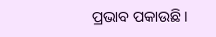ପ୍ରଭାବ ପକାଉଛି।